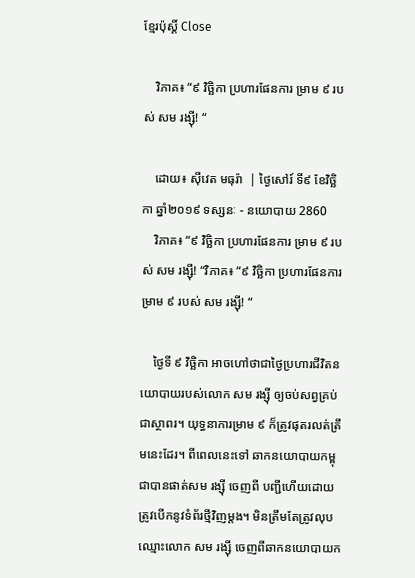ខ្មែរប៉ុស្ដិ៍ Close

    វិភាគ៖ “៩ វិច្ឆិកា ប្រហារផែនការ ម្រាម ៩ របស់ សម រង្ស៊ី! “

    ដោយ៖ ស៊ីវេត មធុរ៉ា  | ថ្ងៃសៅរ៍ ទី៩ ខែវិច្ឆិកា ឆ្នាំ២០១៩ ទស្សនៈ - នយោបាយ 2860
    វិភាគ៖ “៩ វិច្ឆិកា ប្រហារផែនការ ម្រាម ៩ របស់ សម រង្ស៊ី! “វិភាគ៖ “៩ វិច្ឆិកា ប្រហារផែនការ ម្រាម ៩ របស់ សម រង្ស៊ី! “

    ថ្ងៃទី ៩ វិច្ឆិកា អាចហៅថាជាថ្ងៃប្រហារជីវិតនយោបាយរបស់លោក សម រង្ស៊ី ឲ្យចប់សព្វគ្រប់ជាស្ថាពរ។ យុទ្ធនាការម្រាម ៩ ក៏ត្រូវផុតរលត់ត្រឹមនេះដែរ។ ពីពេលនេះទៅ ឆាកនយោបាយកម្ពុជាបានផាត់សម រង្ស៊ី ចេញពី បញ្ជីហើយដោយត្រូវបើកនូវទំព័រថ្មីវិញម្តង។ មិនត្រឹមតែត្រូវលុបឈ្មោះលោក សម រង្ស៊ី ចេញពីឆាកនយោបាយក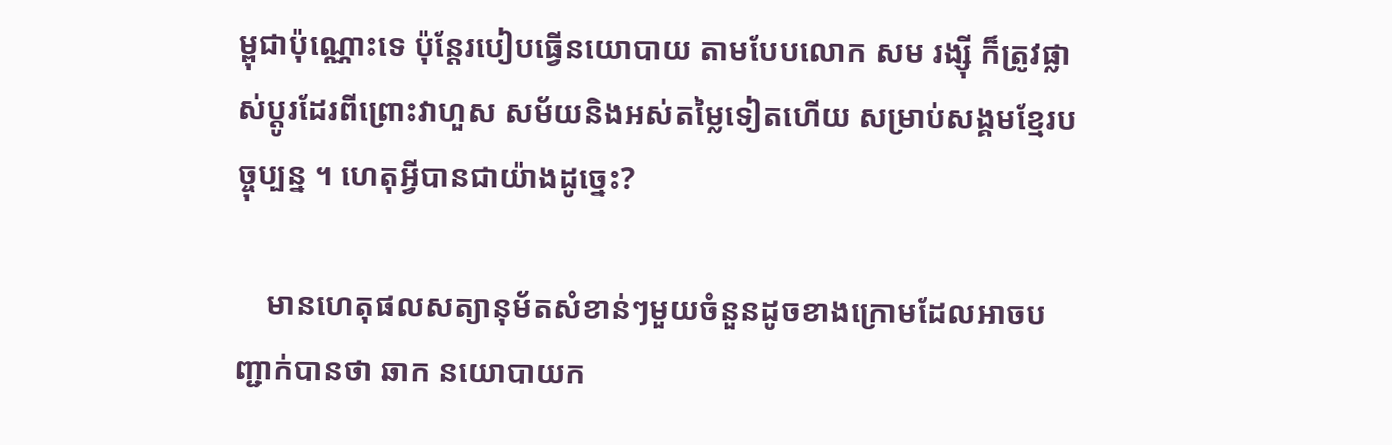ម្ពុជាប៉ុណ្ណោះទេ ប៉ុន្តែរបៀបធ្វើនយោបាយ តាមបែបលោក សម រង្ស៊ី ក៏ត្រូវផ្លាស់ប្តូរដែរពីព្រោះវាហួស សម័យនិងអស់តម្លៃទៀតហើយ សម្រាប់សង្គមខ្មែរបច្ចុប្បន្ន ។ ហេតុអ្វីបានជាយ៉ាងដូច្នេះ?

    មានហេតុផលសត្យានុម័តសំខាន់ៗមួយចំនួនដូចខាងក្រោមដែលអាចបញ្ជាក់បានថា ឆាក នយោបាយក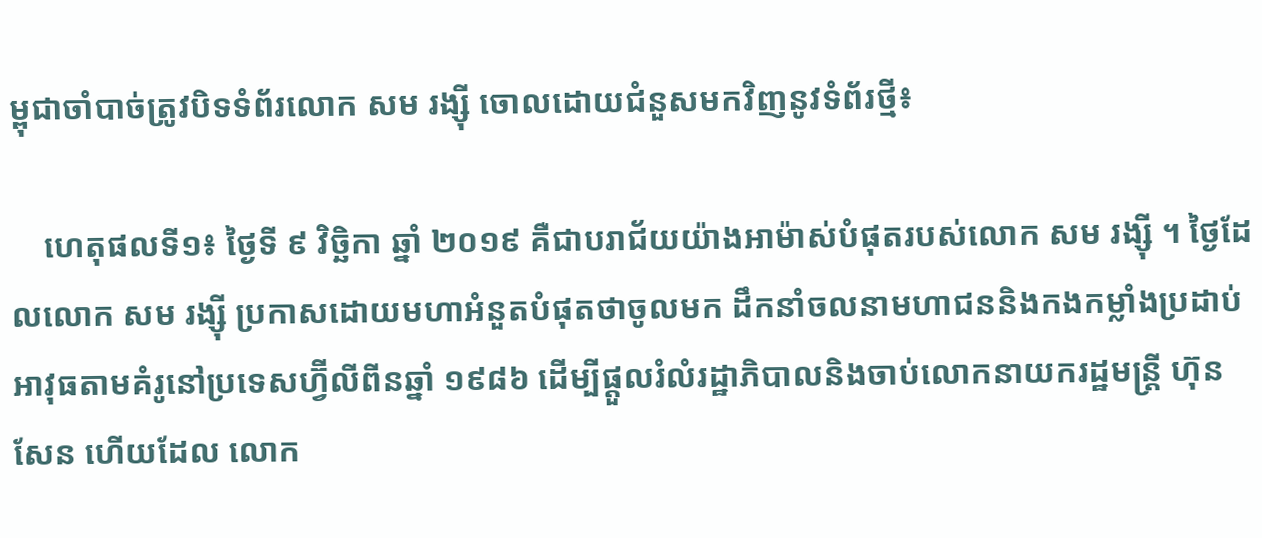ម្ពុជាចាំបាច់ត្រូវបិទទំព័រលោក សម រង្ស៊ី ចោលដោយជំនួសមកវិញនូវទំព័រថ្មី៖

    ហេតុផលទី១៖ ថ្ងៃទី ៩ វិច្ឆិកា ឆ្នាំ ២០១៩ គឺជាបរាជ័យយ៉ាងអាម៉ាស់បំផុតរបស់លោក សម រង្ស៊ី ។ ថ្ងៃដែលលោក សម រង្ស៊ី ប្រកាសដោយមហាអំនួតបំផុតថាចូលមក ដឹកនាំចលនាមហាជននិងកងកម្លាំងប្រដាប់អាវុធតាមគំរូនៅប្រទេសហ្វ៊ីលីពីនឆ្នាំ ១៩៨៦ ដើម្បីផ្តួលរំលំរដ្ឋាភិបាលនិងចាប់លោកនាយករដ្ឋមន្ត្រី ហ៊ុន សែន ហើយដែល លោក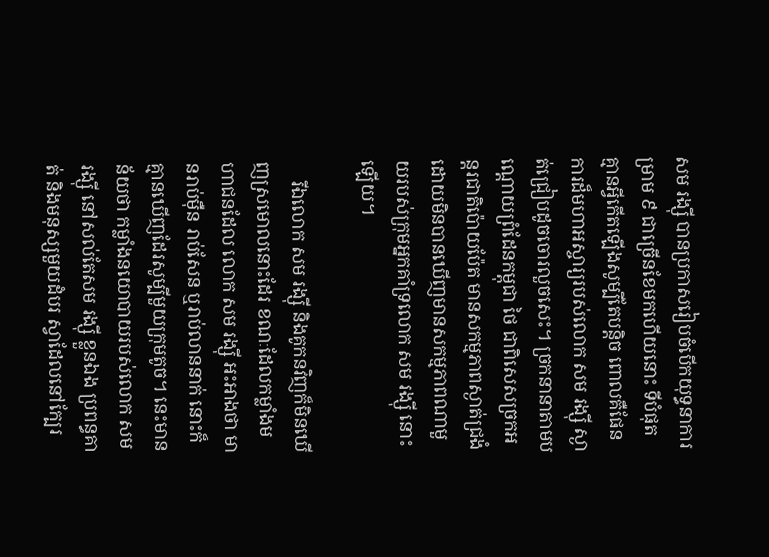សម រង្ស៊ី បានប្រកាសរៀបចំបើកយុទ្ធនាការ ម្រាម ៩ ជាច្រើនខែមកហើយនោះ ទីបំផុត គ្មានអ្វីកើតឡើងសូម្បីតែបន្តិច ពោលគឺផែនការដ៏មហាអស្ចារ្យរបស់លោក សម រង្ស៊ី ស្ងាត់ជ្រៀបដូចចោរលួចសេះ។ ច្រកនានាតាមបណ្តោយព្រំដែនកម្ពុជា ថៃ ជាពិសេសច្រកអន្តរជាតិប៉ោយប៉ែត មានសកម្មភាពស្ងាត់ជ្រងំដោយមិនបានឃើញមានសកម្មភាពណាមួយរបស់ក្រុមអ្នកគាំទ្រលោក សម រង្ស៊ី នោះឡើយ។

    រីឯលោក សម រង្ស៊ី និងគូកនវិញក៏មិនឃើញស្រមោលនោះដែរ ខណៈដែលកម្លាំងមហាជនដែល លោក សម រង្ស៊ី អះអាងថា មានរាប់ម៉ឺន រាប់សែន ឬរាប់លាននាក់ នោះក៏គ្មានឃើញដែរសូម្បីមួយក្រុមតូច។ នេះមានន័យថា កម្លាំងនយោបាយរបស់លោក សម រង្ស៊ី នៅសល់តែសម រង្ស៊ី ខ្លួនឯង ប្រពន្ធគាត់ និងមនុស្សមួយដំបរ ស្វាដែលនៅក្បែរ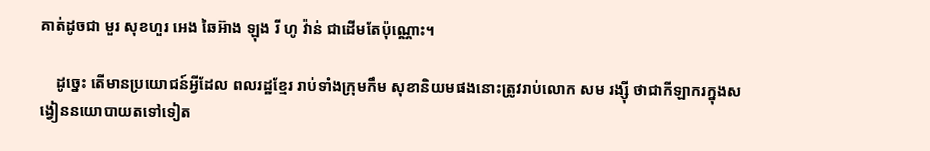គាត់ដូចជា មួរ សុខហួរ អេង ឆៃអ៊ាង ឡុង រី ហូ វ៉ាន់ ជាដើមតែប៉ុណ្ណោះ។

    ដូច្នេះ តើមានប្រយោជន៍អ្វីដែល ពលរដ្ឋខ្មែរ រាប់ទាំងក្រុមកឹម សុខានិយមផងនោះត្រូវរាប់លោក សម រង្ស៊ី ថាជាកីឡាករក្នុងសង្វៀននយោបាយតទៅទៀត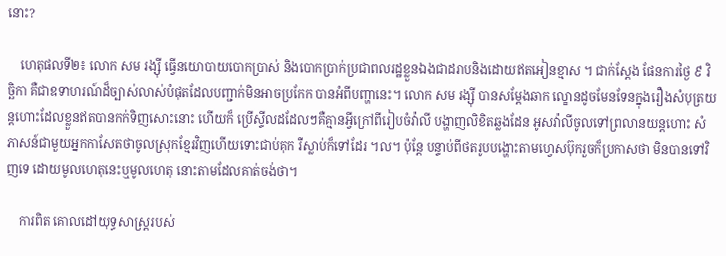នោះ?

    ហេតុផលទី២៖ លោក សម រង្ស៊ី ធ្វើនយោបាយបោកប្រាស់ និងបោកប្រាក់ប្រជាពលរដ្ឋខ្លួនឯងជាដរាបនិងដោយឥតអៀនខ្មាស ។ ជាក់ស្តែង ផែនការថ្ងៃ ៩ វិច្ឆិកា គឺជាឧទាហរណ៍ដ៏ច្បាស់លាស់បំផុតដែលបញ្ជាក់មិនអាចប្រកែក បានអំពីបញ្ហានេះ។ លោក សម រង្ស៊ី បានសម្តែងឆាក ល្ខោនដូចមែនទែនក្នុងរឿងសំបុត្រយន្តហោះដែលខ្លួនឥតបានកក់ទិញសោះនោះ ហើយក៏ ប្រើស្ទីលដដែលៗគឺគ្មានអ្វីក្រៅពីរៀបចំវ៉ាលី បង្ហាញលិខិតឆ្លងដែន អូសវ៉ាលីចូលទៅព្រលានយន្តហោះ សំភាសន៍ជាមួយអ្នកកាសែតថាចូលស្រុកខ្មែរវិញហើយទោះជាប់គុក រឺស្លាប់ក៏ទៅដែរ ។ល។ ប៉ុន្តែ បន្ទាប់ពីថតរូបបង្ហោះតាមហ្វេសប៊ុករួចក៏ប្រកាសថា មិនបានទៅវិញទេ ដោយមូលហេតុនេះឬមូលហេតុ នោះតាមដែលគាត់ចង់ថា។

    ការពិត គោលដៅយុទ្ធសាស្ត្ររបស់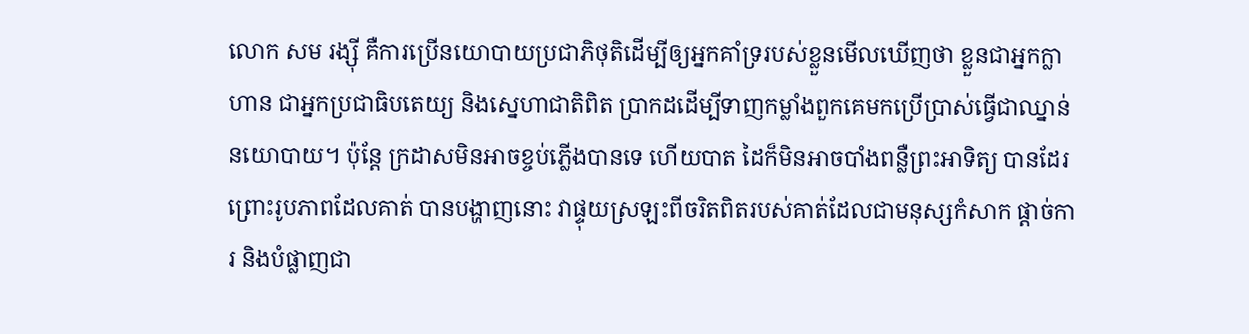លោក សម រង្ស៊ី គឺការប្រើនយោបាយប្រជាភិថុតិដើម្បីឲ្យអ្នកគាំទ្ររបស់ខ្លួនមើលឃើញថា ខ្លួនជាអ្នកក្លាហាន ជាអ្នកប្រជាធិបតេយ្យ និងស្នេហាជាតិពិត ប្រាកដដើម្បីទាញកម្លាំងពួកគេមកប្រើប្រាស់ធ្វើជាឈ្នាន់នយោបាយ។ ប៉ុន្តែ ក្រដាសមិនអាចខ្ចប់ភ្លើងបានទេ ហើយបាត ដៃក៏មិនអាចបាំងពន្លឺព្រះអាទិត្យ បានដែរ ព្រោះរូបភាពដែលគាត់ បានបង្ហាញនោះ វាផ្ទុយស្រឡះពីចរិតពិតរបស់គាត់ដែលជាមនុស្សកំសាក ផ្តាច់ការ និងបំផ្លាញជា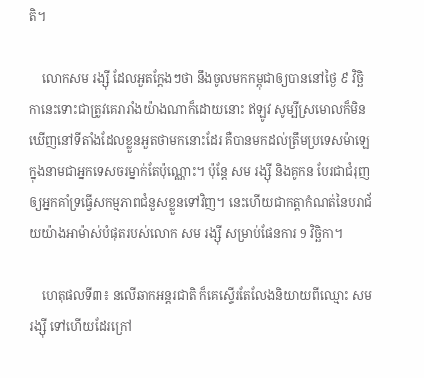តិ។

    លោកសម រង្ស៊ី ដែលអួតក្តែងៗថា នឹងចូលមកកម្ពុជាឲ្យបាននៅថ្ងៃ ៩ វិច្ឆិកានេះទោះជាត្រូវគេរារាំងយ៉ាងណាក៏ដោយនោះ ឥឡូវ សូម្បីស្រមោលក៏មិនឃើញនៅទីតាំងដែលខ្លួនអួតថាមកនោះដែរ គឺបានមកដល់ត្រឹមប្រទេសម៉ាឡេក្នុងនាមជាអ្នកទេសចរម្នាក់តែប៉ុណ្ណោះ។ ប៉ុន្តែ សម រង្ស៊ី និងគូកន បែរជាជំរុញឲ្យអ្នកគាំទ្រធ្វើសកម្មភាពជំនួសខ្លួនទៅវិញ។ នេះហើយជាកត្តាកំណត់នៃបរាជ័យយ៉ាងអាម៉ាស់បំផុតរបស់លោក សម រង្ស៊ី សម្រាប់ផែនការ 9 វិច្ឆិកា។

    ហេតុផលទី៣៖ នលើឆាកអន្តរជាតិ ក៏គេស្ទើរតែលែងនិយាយពីឈ្មោះ សម រង្ស៊ី ទៅហើយដែរក្រៅ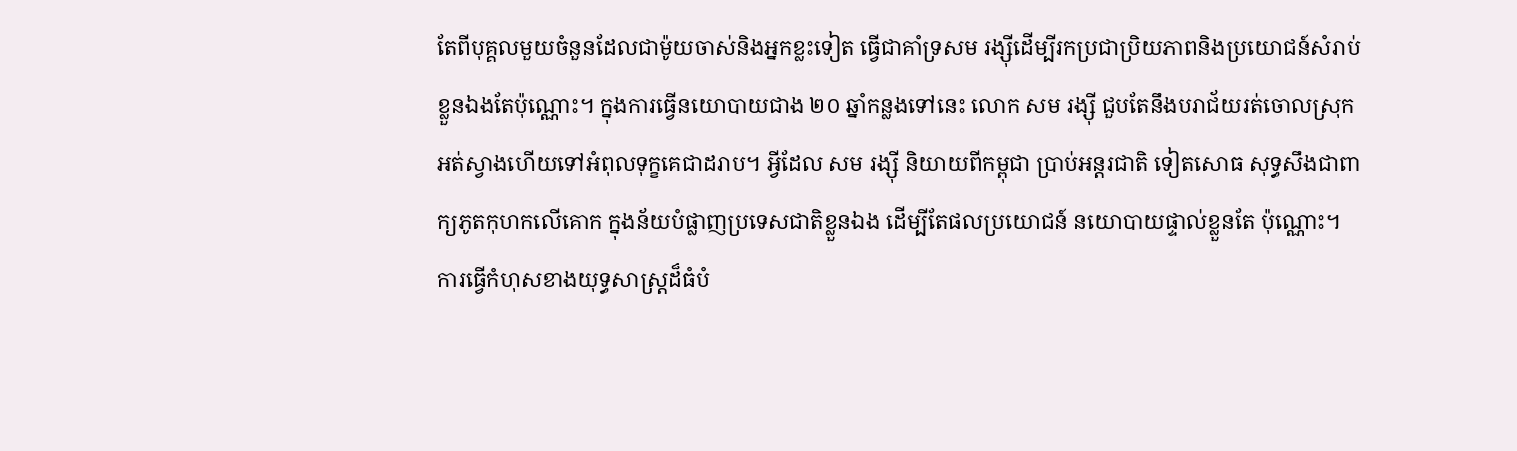តែពីបុគ្គលមួយចំនួនដែលជាម៉ូយចាស់និងអ្នកខ្លះទៀត ធ្វើជាគាំទ្រសម រង្ស៊ីដើម្បីរកប្រជាប្រិយភាពនិងប្រយោជន៍សំរាប់ខ្លួនឯងតែប៉ុណ្ណោះ។ ក្នុងការធ្វើនយោបាយជាង ២០ ឆ្នាំកន្លងទៅនេះ លោក សម រង្ស៊ី ជួបតែនឹងបរាជ័យរត់ចោលស្រុកអត់ស្វាងហើយទៅអំពុលទុក្ខគេជាដរាប។ អ្វីដែល សម រង្ស៊ី និយាយពីកម្ពុជា ប្រាប់អន្តរជាតិ ទៀតសោធ សុទ្ធសឹងជាពាក្យភូតកុហកលើគោក ក្នុងន័យបំផ្លាញប្រទេសជាតិខ្លួនឯង ដើម្បីតែផលប្រយោជន៍ នយោបាយផ្ទាល់ខ្លួនតែ ប៉ុណ្ណោះ។ ការធ្វើកំហុសខាងយុទ្ធសាស្ត្រដ៏ធំបំ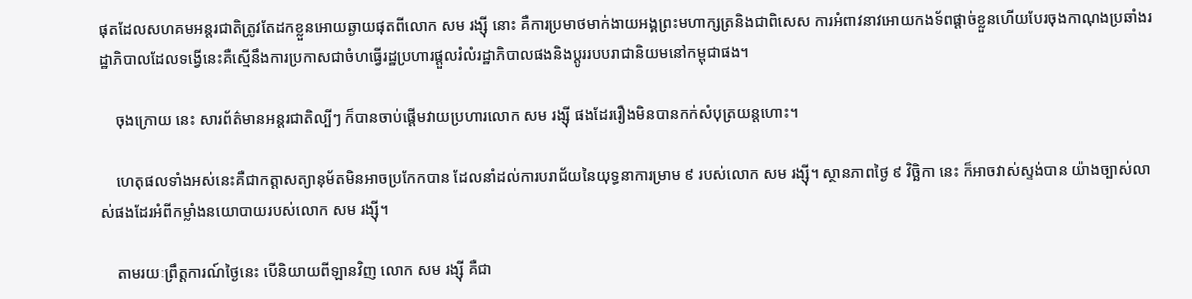ផុតដែលសហគមអន្តរជាតិត្រូវតែដកខ្លួនអោយឆ្ងាយផុតពីលោក សម រង្ស៊ី នោះ គឺការប្រមាថមាក់ងាយអង្គព្រះមហាក្សត្រនិងជាពិសេស ការអំពាវនាវអោយកងទ័ពផ្តាច់ខ្លួនហើយបែរចុងកាណុងប្រឆាំងរដ្ឋាភិបាលដែលទង្វើនេះគឺស្មើនឹងការប្រកាសជាចំហធ្វើរដ្ឋប្រហារផ្តួលរំលំរដ្ឋាភិបាលផងនិងប្តូររបបរាជានិយមនៅកម្ពុជាផង។

    ចុងក្រោយ នេះ សារព័ត៌មានអន្តរជាតិល្បីៗ ក៏បានចាប់ផ្តើមវាយប្រហារលោក សម រង្ស៊ី ផងដែររឿងមិនបានកក់សំបុត្រយន្តហោះ។

    ហេតុផលទាំងអស់នេះគឺជាកត្តាសត្យានុម័តមិនអាចប្រកែកបាន ដែលនាំដល់ការបរាជ័យនៃយុទ្ធនាការម្រាម ៩ របស់លោក សម រង្ស៊ី។ ស្ថានភាពថ្ងៃ ៩ វិច្ឆិកា នេះ ក៏អាចវាស់ស្ទង់បាន យ៉ាងច្បាស់លាស់ផងដែរអំពីកម្លាំងនយោបាយរបស់លោក សម រង្ស៊ី។

    តាមរយៈព្រឹត្តការណ៍ថ្ងៃនេះ បើនិយាយពីឡានវិញ លោក សម រង្ស៊ី គឺជា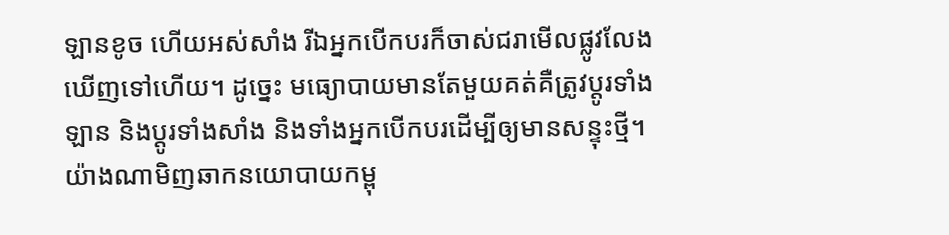ឡានខូច ហើយអស់សាំង រីឯអ្នកបើកបរក៏ចាស់ជរាមើលផ្លូវលែងឃើញទៅហើយ។ ដូច្នេះ មធ្យោបាយមានតែមួយគត់គឺត្រូវប្តូរទាំងឡាន និងប្តូរទាំងសាំង និងទាំងអ្នកបើកបរដើម្បីឲ្យមានសន្ទុះថ្មី។ យ៉ាងណាមិញឆាកនយោបាយកម្ពុ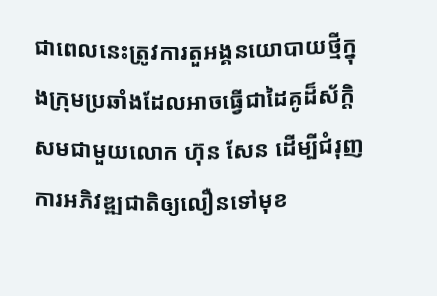ជាពេលនេះត្រូវការតួអង្គនយោបាយថ្មីក្នុងក្រុមប្រឆាំងដែលអាចធ្វើជាដៃគូដ៏ស័ក្តិសមជាមួយលោក ហ៊ុន សែន ដើម្បីជំរុញការអភិវឌ្ឍជាតិឲ្យលឿនទៅមុខ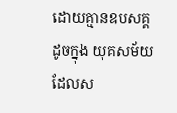ដោយគ្មានឧបសគ្គដូចក្នុង យុគសម័យដែលស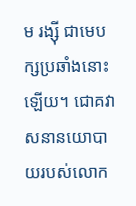ម រង្ស៊ី ជាមេបក្សប្រឆាំងនោះឡើយ។ ជោគវាសនានយោបាយរបស់លោក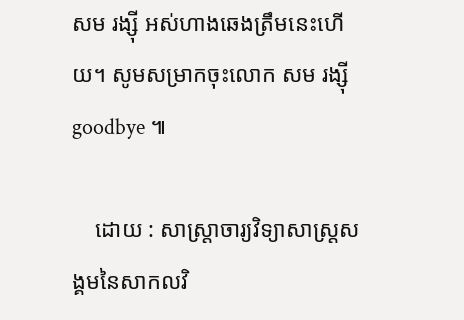សម រង្ស៊ី អស់ហាងឆេងត្រឹមនេះហើយ។ សូមសម្រាកចុះលោក សម រង្ស៊ី goodbye ៕

    ដោយ : សាស្ត្រាចារ្យវិទ្យាសាស្ត្រសង្គមនៃសាកលវិ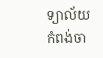ទ្យាល័យកំពង់ចា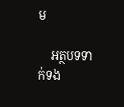ម

    អត្ថបទទាក់ទង